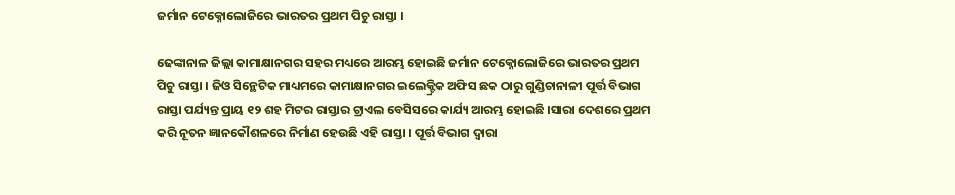ଜର୍ମାନ ଟେକ୍ନୋଲୋଜିରେ ଭାରତର ପ୍ରଥମ ପିଚୁ ରାସ୍ତା ।

ଢେଙ୍କାନାଳ ଜିଲ୍ଲା କାମାକ୍ଷାନଗର ସହର ମଧ୍ୟରେ ଆରମ୍ଭ ହୋଇଛି ଜର୍ମାନ ଟେକ୍ନୋଲୋଜିରେ ଭାରତର ପ୍ରଥମ ପିଚୁ ରାସ୍ତା । ଜିଓ ସିନ୍ଥେଟିକ ମାଧ୍ୟମରେ କାମାକ୍ଷାନଗର ଇଲେକ୍ଟ୍ରିକ ଅଫିସ ଛକ ଠାରୁ ଗୁଣ୍ଡିଚାନାଳୀ ପୂର୍ତ୍ତ ବିଭାଗ ରାସ୍ତା ପର୍ଯ୍ୟନ୍ତ ପ୍ରାୟ ୧୨ ଶହ ମିଟର ରାସ୍ତାର ଟ୍ରାଏଲ ବେସିସରେ କାର୍ଯ୍ୟ ଆରମ୍ଭ ହୋଇଛି ।ସାରା ଦେଶରେ ପ୍ରଥମ କରି ନୂତନ ଜ୍ଞାନକୌଶଳରେ ନିର୍ମାଣ ହେଉଛି ଏହି ରାସ୍ତା । ପୂର୍ତ୍ତ ବିଭାଗ ଦ୍ୱାରା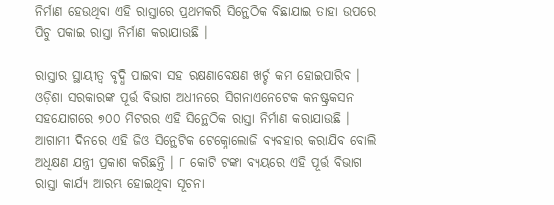ନିର୍ମାଣ ହେଉଥିବା ଏହି ରାସ୍ତାରେ ପ୍ରଥମକରି ସିନ୍ଥେଠିକ ବିଛାଯାଇ ତାହା ଉପରେ ପିଚୁ ପକାଇ ରାସ୍ତା ନିର୍ମାଣ କରାଯାଉଛି ।

ରାସ୍ତାର ସ୍ଥାୟୀତ୍ୱ ବୃଦ୍ଧି ପାଇବା ସହ ରକ୍ଷଣାବେକ୍ଷଣ ଖର୍ଚ୍ଚ କମ ହୋଇପାରିବ । ଓଡ଼ିଶା ସରକାରଙ୍କ ପୂର୍ତ୍ତ ବିଭାଗ ଅଧୀନରେ ସିଗନାଏନେଟେକ କନଷ୍ଟ୍ରକସନ ସହଯୋଗରେ ୭୦୦ ମିଟରର ଏହି ସିନ୍ଥେଠିକ ରାସ୍ତା ନିର୍ମାଣ କରାଯାଉଛି । ଆଗାମୀ ଦିନରେ ଏହି ଜିଓ ସିନ୍ଥେଟିକ ଟେକ୍ନୋଲୋଜି ବ୍ୟବହାର କରାଯିବ ବୋଲି ଅଧିକ୍ଷଣ ଯନ୍ତ୍ରୀ ପ୍ରକାଶ କରିଛନ୍ତି । ୮ କୋଟି ଟଙ୍କା ବ୍ୟୟରେ ଏହି ପୂର୍ତ୍ତ ବିଭାଗ ରାସ୍ତା କାର୍ଯ୍ୟ ଆରମ୍ଭ ହୋଇଥିବା ସୂଚନା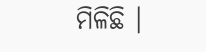ମିଳିଛି ।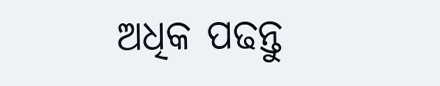ଅଧିକ ପଢନ୍ତୁ